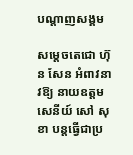បណ្តាញសង្គម

សម្តេចតេជោ ហ៊ុន សែន អំពាវនាវឱ្យ នាយឧត្តមសេនីយ៍ សៅ សុខា បន្តធ្វើជាប្រ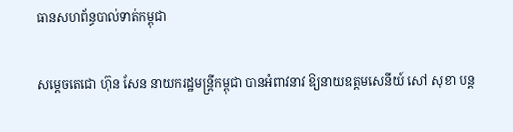ធានសហព័ន្ធបាល់ទាត់កម្ពុជា

សម្តេចតេជោ ហ៊ុន សែន នាយករដ្ឋមន្រ្តីកម្ពុជា បានអំពាវនាវ ឱ្យនាយឧត្តមសេនីយ៍ សៅ សុខា បន្ត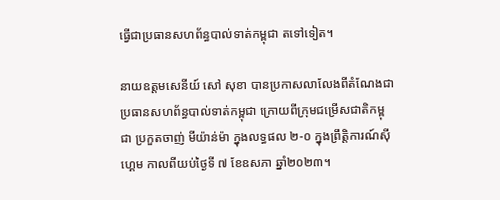ធ្វើជាប្រធានសហព័ន្ធបាល់ទាត់កម្ពុជា តទៅទៀត។

នាយឧត្តមសេនីយ៍ សៅ សុខា បានប្រកាសលាលែងពីតំណែងជាប្រធានសហព័ន្ធបាល់ទាត់កម្ពុជា ក្រោយពីក្រុមជម្រើសជាតិកម្ពុជា ប្រកួតចាញ់ មីយ៉ាន់ម៉ា ក្នុងលទ្ធផល ២-០ ក្នុងព្រឹត្តិការណ៍ស៊ីហ្គេម កាលពីយប់ថ្ងៃទី ៧ ខែឧសភា ឆ្នាំ២០២៣។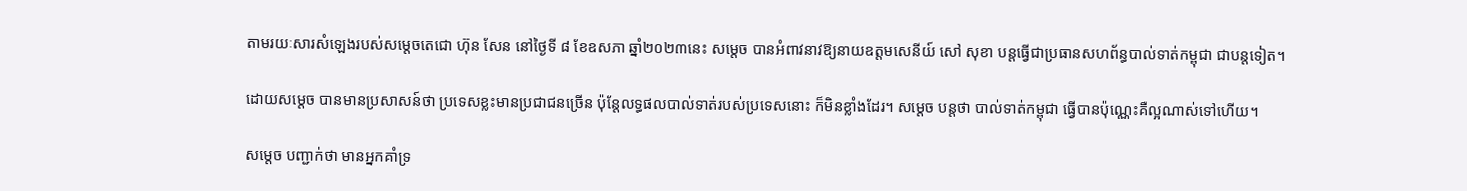តាមរយៈសារសំឡេងរបស់សម្តេចតេជោ ហ៊ុន សែន នៅថ្ងៃទី ៨ ខែឧសភា ឆ្នាំ២០២៣នេះ សម្តេច បានអំពាវនាវឱ្យនាយឧត្តមសេនីយ៍ សៅ សុខា បន្តធ្វើជាប្រធានសហព័ន្ធបាល់ទាត់កម្ពុជា ជាបន្តទៀត។

ដោយសម្តេច បានមានប្រសាសន៍ថា ប្រទេសខ្លះមានប្រជាជនច្រើន ប៉ុន្តែលទ្ធផលបាល់ទាត់របស់ប្រទេសនោះ ក៏មិនខ្លាំងដែរ។ សម្តេច បន្តថា បាល់ទាត់កម្ពុជា ធ្វើបានប៉ុណ្ណេះគឺល្អណាស់ទៅហើយ។

សម្តេច បញ្ជាក់ថា មានអ្នកគាំទ្រ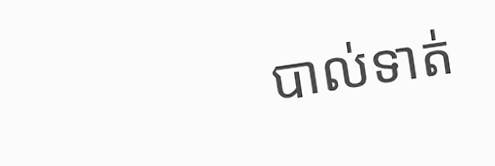បាល់ទាត់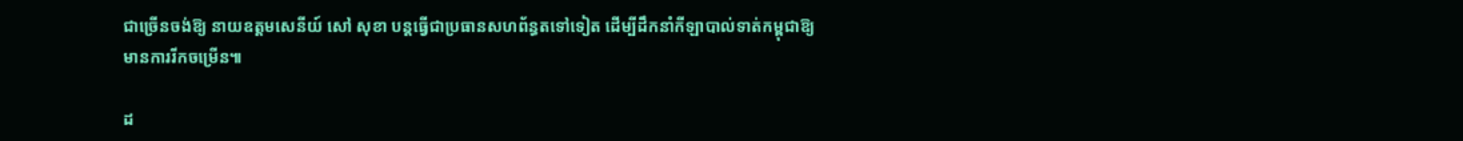ជាច្រើនចង់ឱ្យ នាយឧត្តមសេនីយ៍ សៅ សុខា បន្តធ្វើជាប្រធានសហព័ន្ធតទៅទៀត ដើម្បីដឹកនាំកីឡាបាល់ទាត់កម្ពុជាឱ្យមានការរីកចម្រើន៕

ដ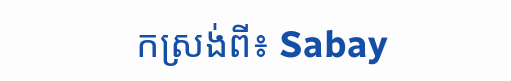កស្រង់ពី៖ Sabay